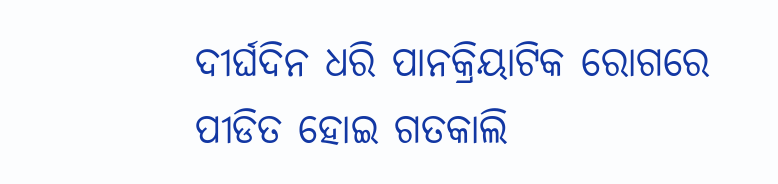ଦୀର୍ଘଦିନ ଧରି ପାନକ୍ରିୟାଟିକ ରୋଗରେ ପୀଡିତ ହୋଇ ଗତକାଲି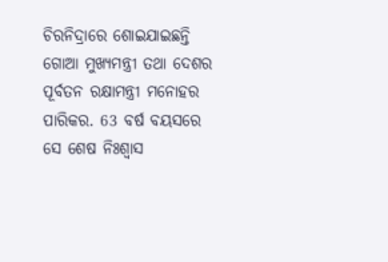ଚିରନିଦ୍ରାରେ ଶୋଇଯାଇଛନ୍ତି ଗୋଆ ମୁଖ୍ୟମନ୍ତ୍ରୀ ତଥା ଦେଶର ପୂର୍ବତନ ରକ୍ଷାମନ୍ତ୍ରୀ ମନୋହର ପାରିକର. 63 ବର୍ଷ ବୟସରେ ସେ ଶେଷ ନିଃଶ୍ୱାସ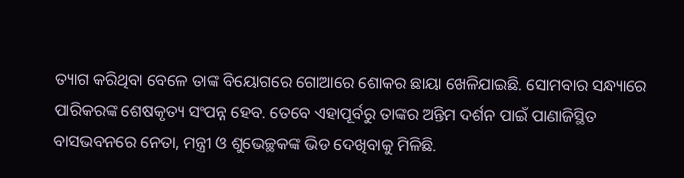ତ୍ୟାଗ କରିଥିବା ବେଳେ ତାଙ୍କ ବିୟୋଗରେ ଗୋଆରେ ଶୋକର ଛାୟା ଖେଳିଯାଇଛି. ସୋମବାର ସନ୍ଧ୍ୟାରେ ପାରିକରଙ୍କ ଶେଷକୃତ୍ୟ ସଂପନ୍ନ ହେବ. ତେବେ ଏହାପୂର୍ବରୁ ତାଙ୍କର ଅନ୍ତିମ ଦର୍ଶନ ପାଇଁ ପାଣାଜିସ୍ଥିତ ବାସଭବନରେ ନେତା, ମନ୍ତ୍ରୀ ଓ ଶୁଭେଚ୍ଛକଙ୍କ ଭିଡ ଦେଖିବାକୁ ମିଳିଛି.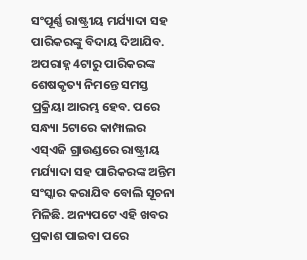ସଂପୂର୍ଣ୍ଣ ରାଷ୍ଟ୍ରୀୟ ମର୍ଯ୍ୟାଦା ସହ ପାରିକରଙ୍କୁ ବିଦାୟ ଦିଆଯିବ. ଅପରାହ୍ନ 4ଟାରୁ ପାରିକରଙ୍କ ଶେଷକୃତ୍ୟ ନିମନ୍ତେ ସମସ୍ତ ପ୍ରକ୍ରିୟା ଆରମ୍ଭ ହେବ. ପରେ ସନ୍ଧ୍ୟା 5ଟାରେ କାମ୍ପାଲର ଏସ୍ଏଜି ଗ୍ରାଉଣ୍ଡରେ ରାଷ୍ଟ୍ରୀୟ ମର୍ଯ୍ୟାଦା ସହ ପାରିକରଙ୍କ ଅନ୍ତିମ ସଂସ୍କାର କରାଯିବ ବୋଲି ସୂଚନା ମିଳିଛି. ଅନ୍ୟପଟେ ଏହି ଖବର ପ୍ରକାଶ ପାଇବା ପରେ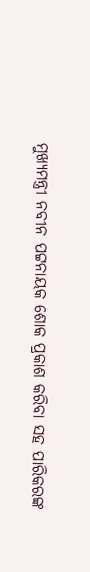ମୁଖ୍ୟମନ୍ତ୍ରୀ ନବୀନ ପଟ୍ଟନାୟକ ଶୋକ ପ୍ରକାଶ କରିବା ସହ ପାରିକରଙ୍କ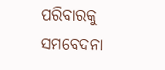ପରିବାରକୁ ସମବେଦନା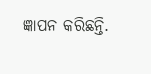ଜ୍ଞାପନ କରିଛନ୍ତି.